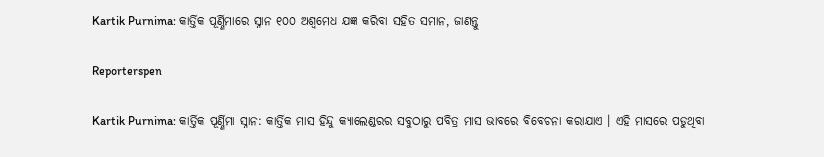Kartik Purnima: କାର୍ତ୍ତିକ ପୂର୍ଣ୍ଣିମାରେ ସ୍ନାନ ୧୦୦ ଅଶ୍ୱମେଧ ଯଜ୍ଞ କରିବା ସହିତ ସମାନ, ଜାଣନ୍ତୁ

Reporterspen

Kartik Purnima: କାର୍ତ୍ତିକ ପୂର୍ଣ୍ଣିମା ସ୍ନାନ: କାର୍ତ୍ତିକ ମାସ ହିନ୍ଦୁ କ୍ୟାଲେଣ୍ଡରର ସବୁଠାରୁ ପବିତ୍ର ମାସ ଭାବରେ ବିବେଚନା କରାଯାଏ । ଏହି ମାସରେ ପଡୁଥିବା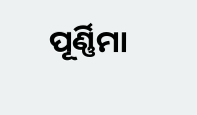ପୂର୍ଣ୍ଣିମା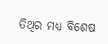ତିଥିର ମଧ୍ୟ ବିଶେଷ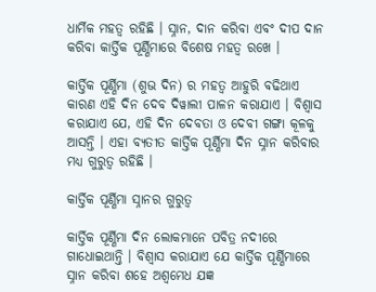ଧାର୍ମିକ ମହତ୍ୱ ରହିଛି । ସ୍ନାନ, ଦାନ କରିବା ଏବଂ ଦୀପ ଦାନ କରିବା କାର୍ତ୍ତିକ ପୂର୍ଣ୍ଣିମାରେ ବିଶେଷ ମହତ୍ୱ ରଖେ ।

କାର୍ତ୍ତିକ ପୂର୍ଣ୍ଣିମା (ଶୁଭ ଦିନ) ର ମହତ୍ୱ ଆହୁରି ବଢିଥାଏ କାରଣ ଏହି ଦିନ ଦେବ ଦିୱାଲୀ ପାଳନ କରାଯାଏ । ବିଶ୍ୱାସ କରାଯାଏ ଯେ, ଏହି ଦିନ ଦେବତା ଓ ଦେବୀ ଗଙ୍ଗା କୂଳକୁ ଆସନ୍ତି । ଏହା ବ୍ୟତୀତ କାର୍ତ୍ତିକ ପୂର୍ଣ୍ଣିମା ଦିନ ସ୍ନାନ କରିବାର ମଧ୍ୟ ଗୁରୁତ୍ୱ ରହିଛି ।

କାର୍ତ୍ତିକ ପୂର୍ଣ୍ଣିମା ସ୍ନାନର ଗୁରୁତ୍ୱ

କାର୍ତ୍ତିକ ପୂର୍ଣ୍ଣିମା ଦିନ ଲୋକମାନେ ପବିତ୍ର ନଦୀରେ ଗାଧୋଇଥାନ୍ତି । ବିଶ୍ୱାସ କରାଯାଏ ଯେ କାର୍ତ୍ତିକ ପୂର୍ଣ୍ଣିମାରେ ସ୍ନାନ କରିବା ଶହେ ଅଶ୍ୱମେଧ ଯଜ୍ଞ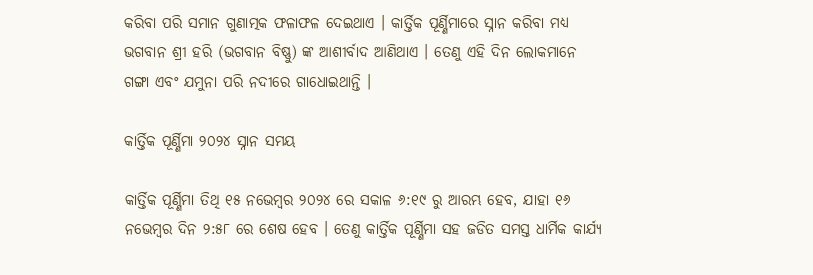କରିବା ପରି ସମାନ ଗୁଣାତ୍ମକ ଫଳାଫଳ ଦେଇଥାଏ । କାର୍ତ୍ତିକ ପୂର୍ଣ୍ଣିମାରେ ସ୍ନାନ କରିବା ମଧ୍ୟ ଭଗବାନ ଶ୍ରୀ ହରି (ଭଗବାନ ବିଷ୍ଣୁ) ଙ୍କ ଆଶୀର୍ବାଦ ଆଣିଥାଏ । ତେଣୁ ଏହି ଦିନ ଲୋକମାନେ ଗଙ୍ଗା ଏବଂ ଯମୁନା ପରି ନଦୀରେ ଗାଧୋଇଥାନ୍ତି ।

କାର୍ତ୍ତିକ ପୂର୍ଣ୍ଣିମା ୨୦୨୪ ସ୍ନାନ ସମୟ

କାର୍ତ୍ତିକ ପୂର୍ଣ୍ଣିମା ତିଥି ୧୫ ନଭେମ୍ବର ୨୦୨୪ ରେ ସକାଳ ୬:୧୯ ରୁ ଆରମ୍ଭ ହେବ, ଯାହା ୧୬ ନଭେମ୍ବର ଦିନ ୨:୫୮ ରେ ଶେଷ ହେବ । ତେଣୁ କାର୍ତ୍ତିକ ପୂର୍ଣ୍ଣିମା ସହ ଜଡିତ ସମସ୍ତ ଧାର୍ମିକ କାର୍ଯ୍ୟ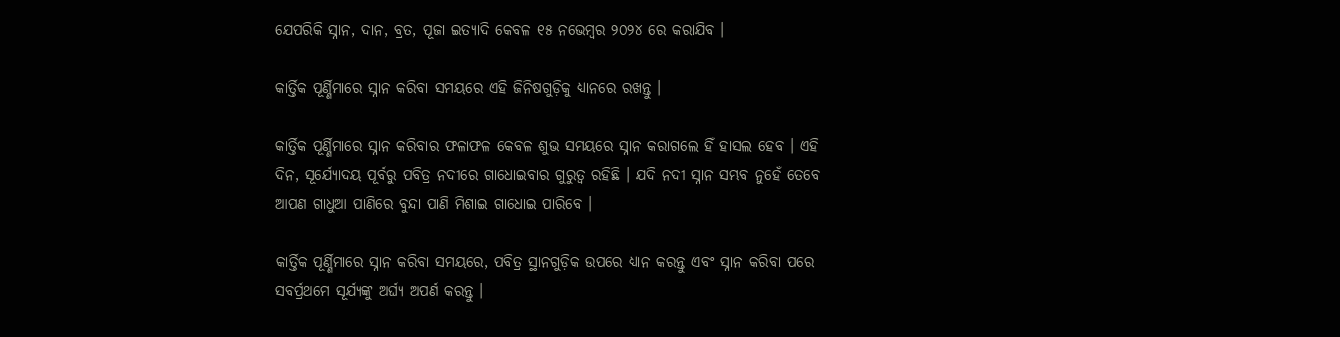ଯେପରିକି ସ୍ନାନ, ଦାନ, ବ୍ରତ, ପୂଜା ଇତ୍ୟାଦି କେବଳ ୧୫ ନଭେମ୍ବର ୨୦୨୪ ରେ କରାଯିବ ।

କାର୍ତ୍ତିକ ପୂର୍ଣ୍ଣିମାରେ ସ୍ନାନ କରିବା ସମୟରେ ଏହି ଜିନିଷଗୁଡ଼ିକୁ ଧ୍ୟାନରେ ରଖନ୍ତୁ ।

କାର୍ତ୍ତିକ ପୂର୍ଣ୍ଣିମାରେ ସ୍ନାନ କରିବାର ଫଳାଫଳ କେବଳ ଶୁଭ ସମୟରେ ସ୍ନାନ କରାଗଲେ ହିଁ ହାସଲ ହେବ । ଏହି ଦିନ, ସୂର୍ଯ୍ୟୋଦୟ ପୂର୍ବରୁ ପବିତ୍ର ନଦୀରେ ଗାଧୋଇବାର ଗୁରୁତ୍ୱ ରହିଛି । ଯଦି ନଦୀ ସ୍ନାନ ସମ୍ଭବ ନୁହେଁ ତେବେ ଆପଣ ଗାଧୁଆ ପାଣିରେ ବୁନ୍ଦା ପାଣି ମିଶାଇ ଗାଧୋଇ ପାରିବେ ।

କାର୍ତ୍ତିକ ପୂର୍ଣ୍ଣିମାରେ ସ୍ନାନ କରିବା ସମୟରେ, ପବିତ୍ର ସ୍ଥାନଗୁଡ଼ିକ ଉପରେ ଧ୍ୟାନ କରନ୍ତୁ ଏବଂ ସ୍ନାନ କରିବା ପରେ ସବର୍ପ୍ରଥମେ ସୂର୍ଯ୍ୟଙ୍କୁ ଅର୍ଘ୍ୟ ଅପର୍ଣ କରନ୍ତୁ ।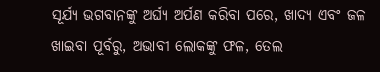ସୂର୍ଯ୍ୟ ଭଗବାନଙ୍କୁ ଅର୍ଘ୍ୟ ଅର୍ପଣ କରିବା ପରେ, ଖାଦ୍ୟ ଏବଂ ଜଳ ଖାଇବା ପୂର୍ବରୁ, ଅଭାବୀ ଲୋକଙ୍କୁ ଫଳ, ତେଲ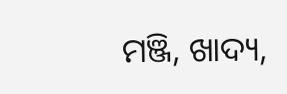ମଞ୍ଜି, ଖାଦ୍ୟ,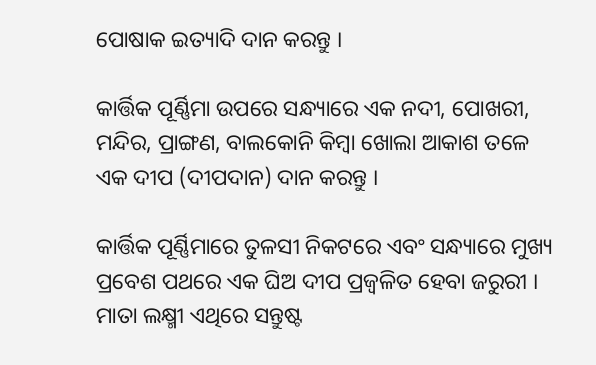ପୋଷାକ ଇତ୍ୟାଦି ଦାନ କରନ୍ତୁ ।

କାର୍ତ୍ତିକ ପୂର୍ଣ୍ଣିମା ଉପରେ ସନ୍ଧ୍ୟାରେ ଏକ ନଦୀ, ପୋଖରୀ, ମନ୍ଦିର, ପ୍ରାଙ୍ଗଣ, ବାଲକୋନି କିମ୍ବା ଖୋଲା ଆକାଶ ତଳେ ଏକ ଦୀପ (ଦୀପଦାନ) ଦାନ କରନ୍ତୁ ।

କାର୍ତ୍ତିକ ପୂର୍ଣ୍ଣିମାରେ ତୁଳସୀ ନିକଟରେ ଏବଂ ସନ୍ଧ୍ୟାରେ ମୁଖ୍ୟ ପ୍ରବେଶ ପଥରେ ଏକ ଘିଅ ଦୀପ ପ୍ରଜ୍ୱଳିତ ହେବା ଜରୁରୀ । ମାତା ଲକ୍ଷ୍ମୀ ଏଥିରେ ସନ୍ତୁଷ୍ଟ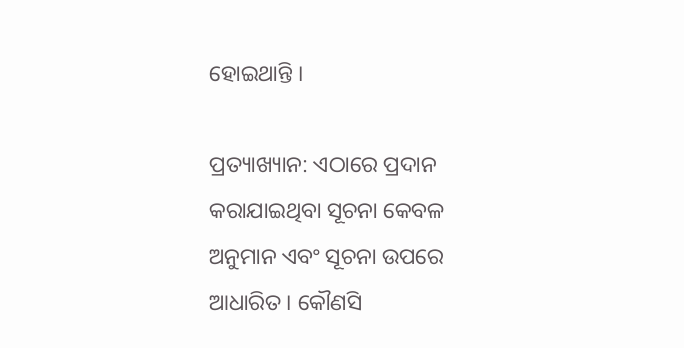ହୋଇଥାନ୍ତି ।

ପ୍ରତ୍ୟାଖ୍ୟାନ: ଏଠାରେ ପ୍ରଦାନ କରାଯାଇଥିବା ସୂଚନା କେବଳ ଅନୁମାନ ଏବଂ ସୂଚନା ଉପରେ ଆଧାରିତ । କୌଣସି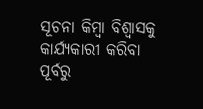ସୂଚନା କିମ୍ବା ବିଶ୍ୱାସକୁ କାର୍ଯ୍ୟକାରୀ କରିବା ପୂର୍ବରୁ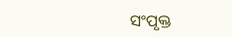ସଂପୃକ୍ତ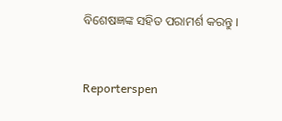ବିଶେଷଜ୍ଞଙ୍କ ସହିତ ପରାମର୍ଶ କରନ୍ତୁ ।


Reporterspen